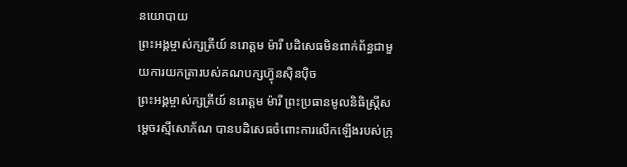នយោបាយ
ព្រះអង្គម្ចាស់ក្សត្រីយ៍ នរោត្តម ម៉ារី បដិសេធមិនពាក់ព័ន្ធជាមួយការយកត្រារបស់គណបក្សហ៊្វុនស៊ិនប៉ិច
ព្រះអង្គម្ចាស់ក្សត្រីយ៍ នរោត្តម ម៉ារី ព្រះប្រធានមូលនិធិស្ត្រីសម្ដេចរស្មីសោភ័ណ បានបដិសេធចំពោះការលើកឡើងរបស់ក្រុ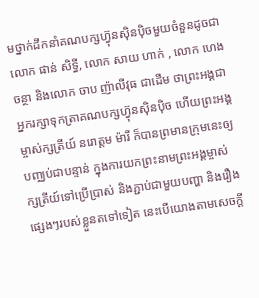មថ្នាក់ដឹកនាំគណបក្សហ៊្វុនស៊ិនប៉ិចមួយចំនួនដូចជា លោក ផាន់ សិទ្ធី, លោក សាយ ហាក់ , លោក ហេង ចន្ថា និងលោក ចាប ញ៉ាលីវុធ ជាដើម ថាព្រះអង្គជាអ្នករក្សាទុកត្រាគណបក្សហ៊្វុនស៊ិនប៉ិច ហើយព្រះអង្គម្ចាស់ក្សត្រីយ៍ នរោត្តម ម៉ារី ក៏បានព្រមានក្រុមនេះឲ្យបញ្ឈប់ជាបន្ទាន់ ក្នុងការយកព្រះនាមព្រះអង្គម្ចាស់ក្សត្រីយ៍ទៅប្រើប្រាស់ និងភ្ជាប់ជាមួយបញ្ហា និងរឿងផ្សេងៗរបស់ខ្លួនតទៅទៀត នេះបើយោងតាមសេចក្ដី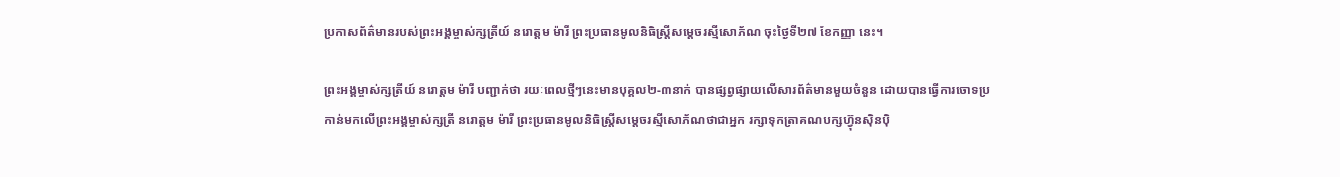ប្រកាសព័ត៌មានរបស់ព្រះអង្គម្ចាស់ក្សត្រីយ៍ នរោត្តម ម៉ារី ព្រះប្រធានមូលនិធិស្ត្រីសម្តេចរស្មីសោភ័ណ ចុះថ្ងៃទី២៧ ខែកញ្ញា នេះ។

ព្រះអង្គម្ចាស់ក្សត្រីយ៍ នរោត្តម ម៉ារី បញ្ជាក់ថា រយៈពេលថ្មីៗនេះមានបុគ្គល២-៣នាក់ បានផ្សព្វផ្សាយលើសារព័ត៌មានមួយចំនួន ដោយបានធ្វើការចោទប្រកាន់មកលើព្រះអង្គម្ចាស់ក្សត្រី នរោត្តម ម៉ារី ព្រះប្រធានមូលនិធិស្ត្រីសម្ដេចរស្មីសោភ័ណថាជាអ្នក រក្សាទុកត្រាគណបក្សហ៊្វុនស៊ិនប៉ិ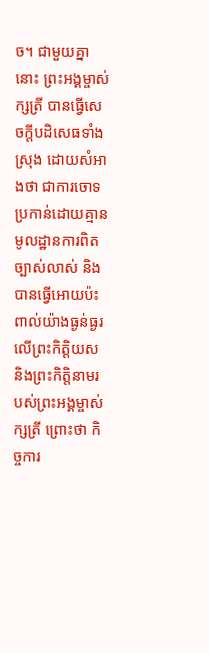ច។ ជាមួយគ្នានោះ ព្រះអង្គម្ចាស់ក្សត្រី បានធ្វើសេចក្តីបដិសេធទាំងស្រុង ដោយសំអាងថា ជាការចោទប្រកាន់ដោយគ្មានមូលដ្ឋានការពិតច្បាស់លាស់ និងបានធ្វើអោយប៉ះពាល់យ៉ាងធ្ងន់ធ្ងរលើព្រះកិត្តិយស និងព្រះកិត្តិនាមរបស់ព្រះអង្គម្ចាស់ក្សត្រី ព្រោះថា កិច្ចការ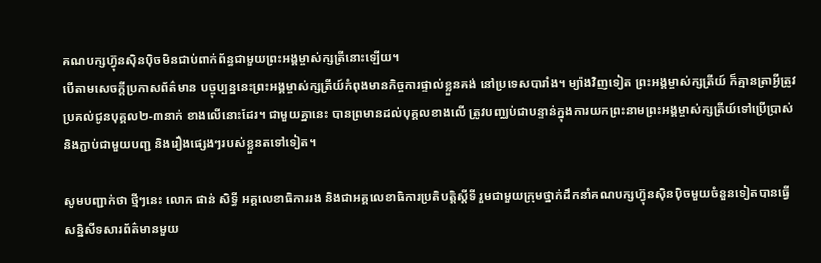គណបក្សហ៊្វុនស៊ិនប៉ិចមិនជាប់ពាក់ព័ន្ធជាមួយព្រះអង្គម្ចាស់ក្សត្រីនោះឡើយ។
បើតាមសេចក្ដីប្រកាសព័ត៌មាន បច្ចុប្បន្ននេះព្រះអង្គម្ចាស់ក្សត្រីយ៍កំពុងមានកិច្ចការផ្ទាល់ខ្លួនគង់ នៅប្រទេសបារាំង។ ម្យ៉ាងវិញទៀត ព្រះអង្គម្ចាស់ក្សត្រីយ៍ ក៏គ្មានត្រាអ្វីត្រូវប្រគល់ជូនបុគ្គល២-៣នាក់ ខាងលើនោះដែរ។ ជាមួយគ្នានេះ បានព្រមានដល់បុគ្គលខាងលើ ត្រូវបញ្ឈប់ជាបន្ទាន់ក្នុងការយកព្រះនាមព្រះអង្គម្ចាស់ក្សត្រីយ៍ទៅប្រើប្រាស់ និងភ្ជាប់ជាមួយបញ្ជ និងរឿងផ្សេងៗរបស់ខ្លួនតទៅទៀត។

សូមបញ្ជាក់ថា ថ្មីៗនេះ លោក ផាន់ សិទ្ធី អគ្គលេខាធិការរង និងជាអគ្គលេខាធិការប្រតិបត្តិស្ដីទី រួមជាមួយក្រុមថ្នាក់ដឹកនាំគណបក្សហ៊្វុនស៊ិនប៉ិចមួយចំនួនទៀតបានធ្វើសន្និសីទសារព័ត៌មានមួយ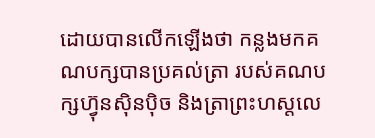ដោយបានលើកឡើងថា កន្លងមកគណបក្សបានប្រគល់ត្រា របស់គណបក្សហ៊្វុនស៊ិនប៉ិច និងត្រាព្រះហស្តលេ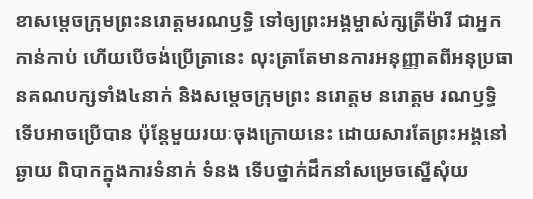ខាសម្ដេចក្រុមព្រះនរោត្ដមរណឫទ្ធិ ទៅឲ្យព្រះអង្គម្ចាស់ក្សត្រីម៉ារី ជាអ្នកកាន់កាប់ ហើយបើចង់ប្រើត្រានេះ លុះត្រាតែមានការអនុញ្ញាតពីអនុប្រធានគណបក្សទាំង៤នាក់ និងសម្ដេចក្រុមព្រះ នរោត្តម នរោត្តម រណឫទ្ធិ ទើបអាចប្រើបាន ប៉ុន្តែមួយរយៈចុងក្រោយនេះ ដោយសារតែព្រះអង្គនៅឆ្ងាយ ពិបាកក្នុងការទំនាក់ ទំនង ទើបថ្នាក់ដឹកនាំសម្រេចស្នើសុំយ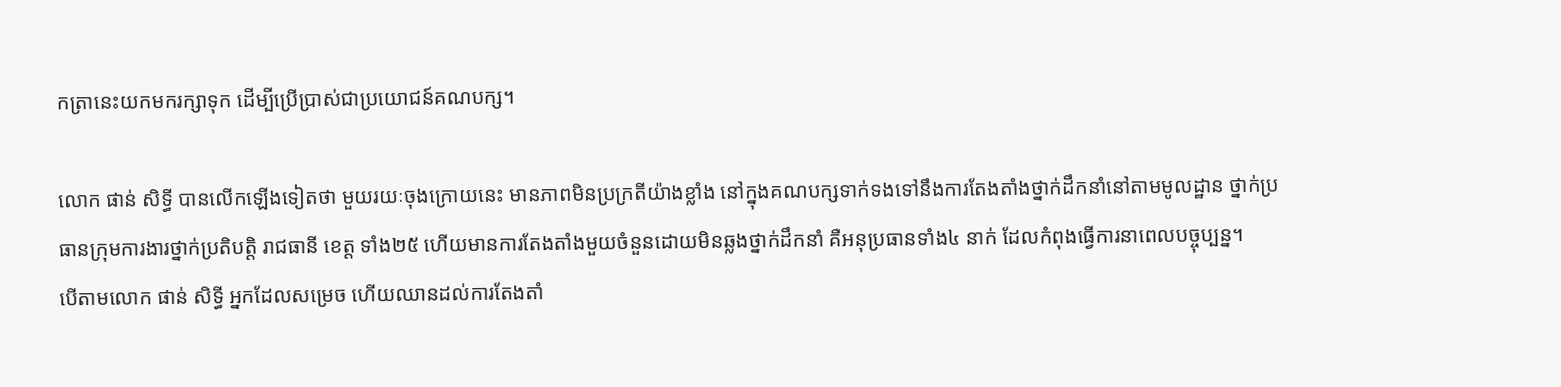កត្រានេះយកមករក្សាទុក ដើម្បីប្រើប្រាស់ជាប្រយោជន៍គណបក្ស។

លោក ផាន់ សិទ្ធី បានលើកឡើងទៀតថា មួយរយៈចុងក្រោយនេះ មានភាពមិនប្រក្រតីយ៉ាងខ្លាំង នៅក្នុងគណបក្សទាក់ទងទៅនឹងការតែងតាំងថ្នាក់ដឹកនាំនៅតាមមូលដ្ឋាន ថ្នាក់ប្រធានក្រុមការងារថ្នាក់ប្រតិបត្តិ រាជធានី ខេត្ត ទាំង២៥ ហើយមានការតែងតាំងមួយចំនួនដោយមិនឆ្លងថ្នាក់ដឹកនាំ គឺអនុប្រធានទាំង៤ នាក់ ដែលកំពុងធ្វើការនាពេលបច្ចុប្បន្ន។
បើតាមលោក ផាន់ សិទ្ធី អ្នកដែលសម្រេច ហើយឈានដល់ការតែងតាំ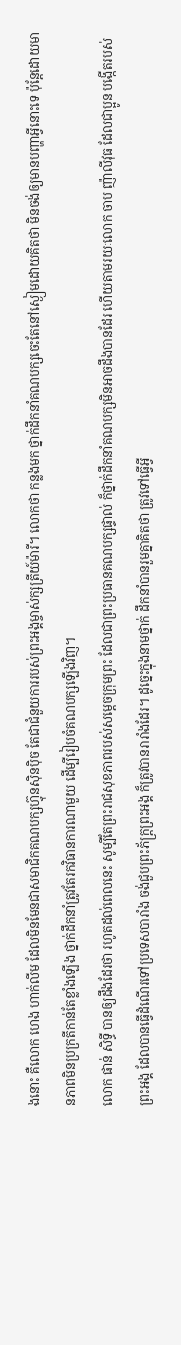ងនោះ គឺលោក ហេង ហាក់លីម ដែលមិនមែនជាសមាជិកគណបក្សហ៊្វុនស៊ិនប៉ិច តែជាជំនួយការរបស់ព្រះអង្គម្ចាស់ក្សត្រីយ៍ម៉ារី។ លោកថា កន្លងមក ថ្នាក់ដឹកនាំគណបក្សចេះតែនៅស្ងៀមដោយគិតថា មិនចង់ឲ្យមានបញ្ហាអ្វីនោះទេ ប៉ុន្តែដោយមានភាពមិនប្រក្រតីកាន់តែខ្លាំងឡើង ថ្នាក់ដឹកនាំត្រូវតែរកវិធានការណាមួយ ដើម្បីរៀបចំគណបក្សឡើងវិញ។
លោក ផាន់ សិទ្ធី បានឲ្យដឹងដែរថា រហូតដល់ពេលនេះ សូម្បីតែព្រះរាជសុខភាពរបស់សម្ដេចក្រុមព្រះ ដែលជាព្រះប្រធានគណបក្សផ្ទាល់ ក៏ថ្នាក់ដឹកនាំគណបក្សមិនអាចដឹងបានដែរ ហើយតាមរយៈលោក ចាប ញ៉ាលីវុធ ដែលជាប្អូន បង្កើតរបស់ព្រះអង្គ ដែលបានធ្វើដំណើរទៅប្រទេសបារាំង ចង់ជួបព្រះភ័ក្ត្រព្រះអង្គ ក៏ត្រូវបានរារាំងដែរ។ ដូច្នេះក្នុងនាមថ្នាក់ ដឹកនាំបានរួមគ្នាគិតថា ត្រូវទៅធ្វើអ្វី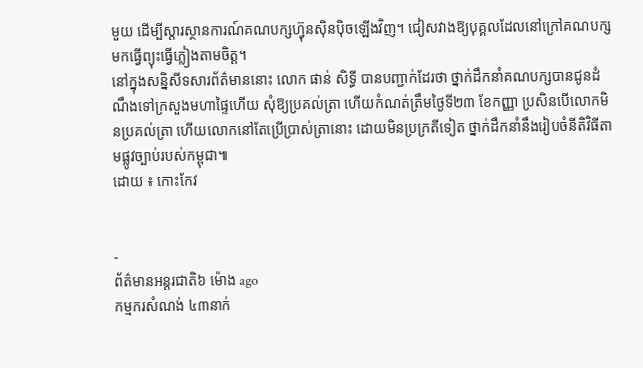មួយ ដើម្បីស្ដារស្ថានការណ៍គណបក្សហ៊្វុនស៊ិនប៉ិចឡើងវិញ។ ជៀសវាងឱ្យបុគ្គលដែលនៅក្រៅគណបក្សមកធ្វើព្យុះធ្វើភ្លៀងតាមចិត្ត។
នៅក្នុងសន្និសីទសារព័ត៌មាននោះ លោក ផាន់ សិទ្ធី បានបញ្ជាក់ដែរថា ថ្នាក់ដឹកនាំគណបក្សបានជូនដំណឹងទៅក្រសួងមហាផ្ទៃហើយ សុំឱ្យប្រគល់ត្រា ហើយកំណត់ត្រឹមថ្ងៃទី២៣ ខែកញ្ញា ប្រសិនបើលោកមិនប្រគល់ត្រា ហើយលោកនៅតែប្រើប្រាស់ត្រានោះ ដោយមិនប្រក្រតីទៀត ថ្នាក់ដឹកនាំនឹងរៀបចំនីតិវិធីតាមផ្លូវច្បាប់របស់កម្ពុជា៕
ដោយ ៖ កោះកែវ


-
ព័ត៌មានអន្ដរជាតិ៦ ម៉ោង ago
កម្មករសំណង់ ៤៣នាក់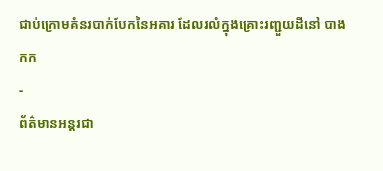ជាប់ក្រោមគំនរបាក់បែកនៃអគារ ដែលរលំក្នុងគ្រោះរញ្ជួយដីនៅ បាងកក
-
ព័ត៌មានអន្ដរជា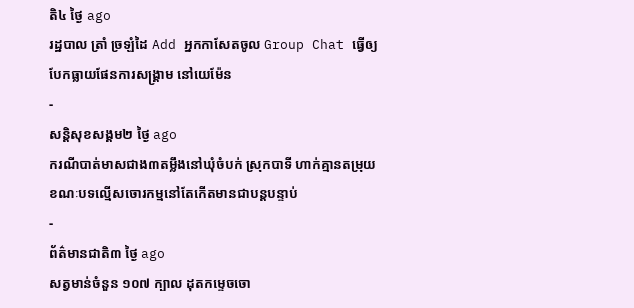តិ៤ ថ្ងៃ ago
រដ្ឋបាល ត្រាំ ច្រឡំដៃ Add អ្នកកាសែតចូល Group Chat ធ្វើឲ្យបែកធ្លាយផែនការសង្គ្រាម នៅយេម៉ែន
-
សន្តិសុខសង្គម២ ថ្ងៃ ago
ករណីបាត់មាសជាង៣តម្លឹងនៅឃុំចំបក់ ស្រុកបាទី ហាក់គ្មានតម្រុយ ខណៈបទល្មើសចោរកម្មនៅតែកើតមានជាបន្តបន្ទាប់
-
ព័ត៌មានជាតិ៣ ថ្ងៃ ago
សត្វមាន់ចំនួន ១០៧ ក្បាល ដុតកម្ទេចចោ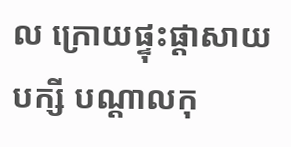ល ក្រោយផ្ទុះផ្ដាសាយបក្សី បណ្តាលកុ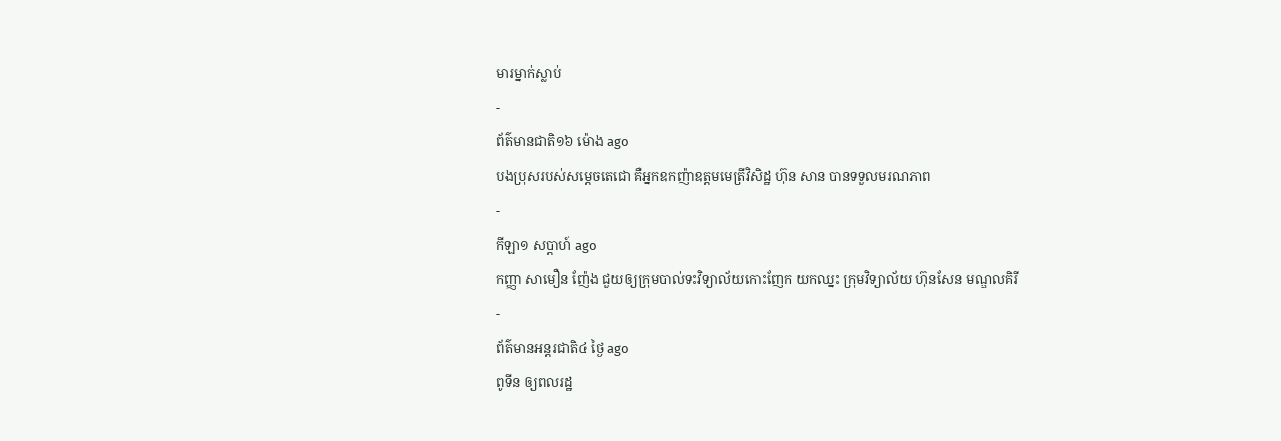មារម្នាក់ស្លាប់
-
ព័ត៌មានជាតិ១៦ ម៉ោង ago
បងប្រុសរបស់សម្ដេចតេជោ គឺអ្នកឧកញ៉ាឧត្តមមេត្រីវិសិដ្ឋ ហ៊ុន សាន បានទទួលមរណភាព
-
កីឡា១ សប្តាហ៍ ago
កញ្ញា សាមឿន ញ៉ែង ជួយឲ្យក្រុមបាល់ទះវិទ្យាល័យកោះញែក យកឈ្នះ ក្រុមវិទ្យាល័យ ហ៊ុនសែន មណ្ឌលគិរី
-
ព័ត៌មានអន្ដរជាតិ៤ ថ្ងៃ ago
ពូទីន ឲ្យពលរដ្ឋ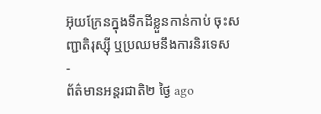អ៊ុយក្រែនក្នុងទឹកដីខ្លួនកាន់កាប់ ចុះសញ្ជាតិរុស្ស៊ី ឬប្រឈមនឹងការនិរទេស
-
ព័ត៌មានអន្ដរជាតិ២ ថ្ងៃ ago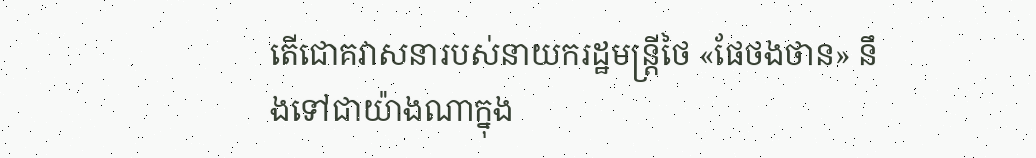តើជោគវាសនារបស់នាយករដ្ឋមន្ត្រីថៃ «ផែថងថាន» នឹងទៅជាយ៉ាងណាក្នុង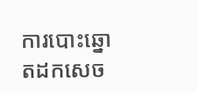ការបោះឆ្នោតដកសេច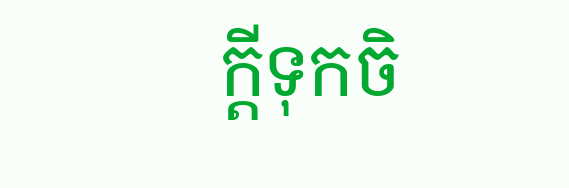ក្តីទុកចិ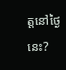ត្តនៅថ្ងៃនេះ?